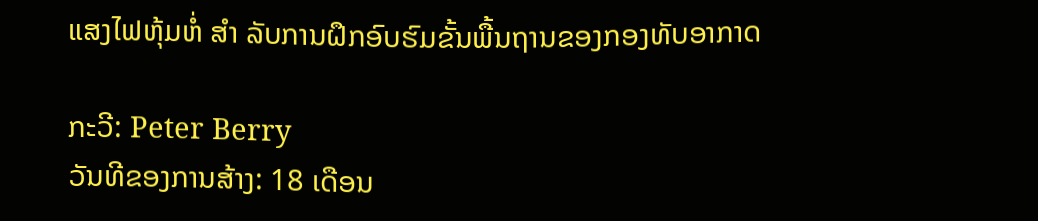ແສງໄຟຫຸ້ມຫໍ່ ສຳ ລັບການຝຶກອົບຮົມຂັ້ນພື້ນຖານຂອງກອງທັບອາກາດ

ກະວີ: Peter Berry
ວັນທີຂອງການສ້າງ: 18 ເດືອນ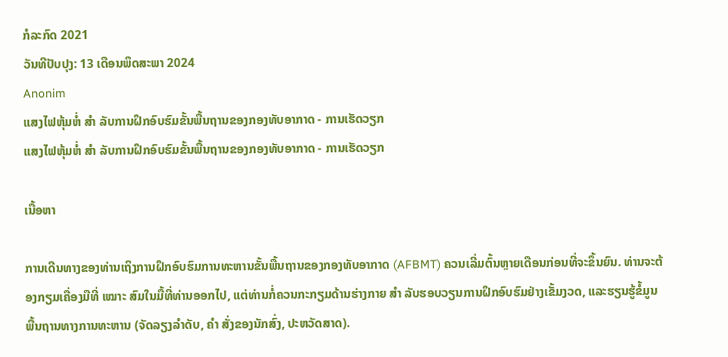ກໍລະກົດ 2021
ວັນທີປັບປຸງ: 13 ເດືອນພຶດສະພາ 2024
Anonim
ແສງໄຟຫຸ້ມຫໍ່ ສຳ ລັບການຝຶກອົບຮົມຂັ້ນພື້ນຖານຂອງກອງທັບອາກາດ - ການເຮັດວຽກ
ແສງໄຟຫຸ້ມຫໍ່ ສຳ ລັບການຝຶກອົບຮົມຂັ້ນພື້ນຖານຂອງກອງທັບອາກາດ - ການເຮັດວຽກ

ເນື້ອຫາ

ການເດີນທາງຂອງທ່ານເຖິງການຝຶກອົບຮົມການທະຫານຂັ້ນພື້ນຖານຂອງກອງທັບອາກາດ (AFBMT) ຄວນເລີ່ມຕົ້ນຫຼາຍເດືອນກ່ອນທີ່ຈະຂຶ້ນຍົນ. ທ່ານຈະຕ້ອງກຽມເຄື່ອງມືທີ່ ເໝາະ ສົມໃນມື້ທີ່ທ່ານອອກໄປ, ແຕ່ທ່ານກໍ່ຄວນກະກຽມດ້ານຮ່າງກາຍ ສຳ ລັບຮອບວຽນການຝຶກອົບຮົມຢ່າງເຂັ້ມງວດ, ແລະຮຽນຮູ້ຂໍ້ມູນພື້ນຖານທາງການທະຫານ (ຈັດລຽງລໍາດັບ, ຄຳ ສັ່ງຂອງນັກສົ່ງ, ປະຫວັດສາດ).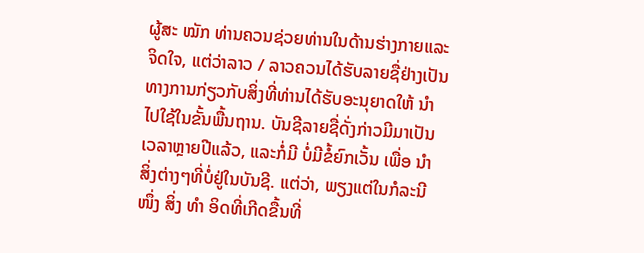ຜູ້ສະ ໝັກ ທ່ານຄວນຊ່ວຍທ່ານໃນດ້ານຮ່າງກາຍແລະຈິດໃຈ, ແຕ່ວ່າລາວ / ລາວຄວນໄດ້ຮັບລາຍຊື່ຢ່າງເປັນທາງການກ່ຽວກັບສິ່ງທີ່ທ່ານໄດ້ຮັບອະນຸຍາດໃຫ້ ນຳ ໄປໃຊ້ໃນຂັ້ນພື້ນຖານ. ບັນຊີລາຍຊື່ດັ່ງກ່າວມີມາເປັນເວລາຫຼາຍປີແລ້ວ, ແລະກໍ່ມີ ບໍ່ມີຂໍ້ຍົກເວັ້ນ ເພື່ອ ນຳ ສິ່ງຕ່າງໆທີ່ບໍ່ຢູ່ໃນບັນຊີ. ແຕ່ວ່າ, ພຽງແຕ່ໃນກໍລະນີ ໜຶ່ງ ສິ່ງ ທຳ ອິດທີ່ເກີດຂື້ນທີ່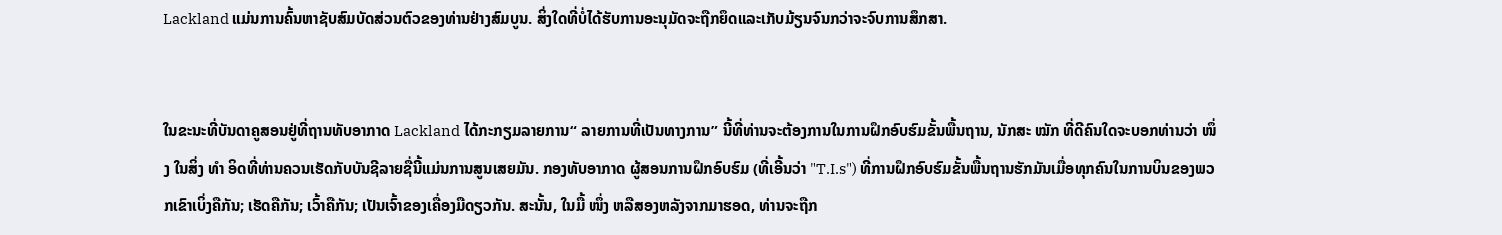Lackland ແມ່ນການຄົ້ນຫາຊັບສົມບັດສ່ວນຕົວຂອງທ່ານຢ່າງສົມບູນ. ສິ່ງໃດທີ່ບໍ່ໄດ້ຮັບການອະນຸມັດຈະຖືກຍຶດແລະເກັບມ້ຽນຈົນກວ່າຈະຈົບການສຶກສາ.


ໃນຂະນະທີ່ບັນດາຄູສອນຢູ່ທີ່ຖານທັບອາກາດ Lackland ໄດ້ກະກຽມລາຍການ“ ລາຍການທີ່ເປັນທາງການ” ນີ້ທີ່ທ່ານຈະຕ້ອງການໃນການຝຶກອົບຮົມຂັ້ນພື້ນຖານ, ນັກສະ ໝັກ ທີ່ດີຄົນໃດຈະບອກທ່ານວ່າ ໜຶ່ງ ໃນສິ່ງ ທຳ ອິດທີ່ທ່ານຄວນເຮັດກັບບັນຊີລາຍຊື່ນີ້ແມ່ນການສູນເສຍມັນ. ກອງທັບອາກາດ ຜູ້ສອນການຝຶກອົບຮົມ (ທີ່ເອີ້ນວ່າ "T.I.s") ທີ່ການຝຶກອົບຮົມຂັ້ນພື້ນຖານຮັກມັນເມື່ອທຸກຄົນໃນການບິນຂອງພວກເຂົາເບິ່ງຄືກັນ; ເຮັດຄືກັນ; ເວົ້າຄືກັນ; ເປັນເຈົ້າຂອງເຄື່ອງມືດຽວກັນ. ສະນັ້ນ, ໃນມື້ ໜຶ່ງ ຫລືສອງຫລັງຈາກມາຮອດ, ທ່ານຈະຖືກ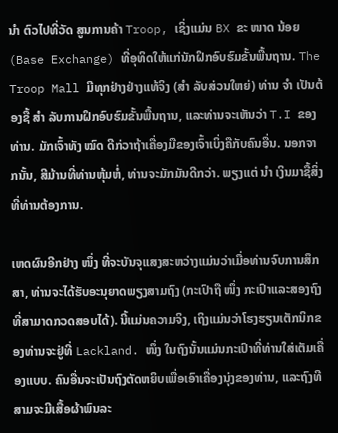ນຳ ຕົວໄປທີ່ວັດ ສູນການຄ້າ Troop, ເຊິ່ງແມ່ນ BX ຂະ ໜາດ ນ້ອຍ (Base Exchange) ທີ່ອຸທິດໃຫ້ແກ່ນັກຝຶກອົບຮົມຂັ້ນພື້ນຖານ. The Troop Mall ມີທຸກຢ່າງຢ່າງແທ້ຈິງ (ສຳ ລັບສ່ວນໃຫຍ່) ທ່ານ ຈຳ ເປັນຕ້ອງຊື້ ສຳ ລັບການຝຶກອົບຮົມຂັ້ນພື້ນຖານ, ແລະທ່ານຈະເຫັນວ່າ T.I ຂອງທ່ານ. ມັກເຈົ້າທັງ ໝົດ ດີກ່ວາຖ້າເຄື່ອງມືຂອງເຈົ້າເບິ່ງຄືກັບຄົນອື່ນ. ນອກຈາກນັ້ນ, ສີມ້ານທີ່ທ່ານຫຸ້ມຫໍ່, ທ່ານຈະມັກມັນດີກວ່າ. ພຽງແຕ່ ນຳ ເງິນມາຊື້ສິ່ງທີ່ທ່ານຕ້ອງການ.

ເຫດຜົນອີກຢ່າງ ໜຶ່ງ ທີ່ຈະບັນຈຸແສງສະຫວ່າງແມ່ນວ່າເມື່ອທ່ານຈົບການສຶກສາ, ທ່ານຈະໄດ້ຮັບອະນຸຍາດພຽງສາມຖົງ (ກະເປົາຖື ໜຶ່ງ ກະເປົາແລະສອງຖົງທີ່ສາມາດກວດສອບໄດ້). ນີ້ແມ່ນຄວາມຈິງ, ເຖິງແມ່ນວ່າໂຮງຮຽນເຕັກນິກຂອງທ່ານຈະຢູ່ທີ່ Lackland. ໜຶ່ງ ໃນຖົງນັ້ນແມ່ນກະເປົາທີ່ທ່ານໃສ່ເຕັມເຄື່ອງແບບ. ຄົນອື່ນຈະເປັນຖົງຕັດຫຍິບເພື່ອເອົາເຄື່ອງນຸ່ງຂອງທ່ານ, ແລະຖົງທີສາມຈະມີເສື້ອຜ້າພົນລະ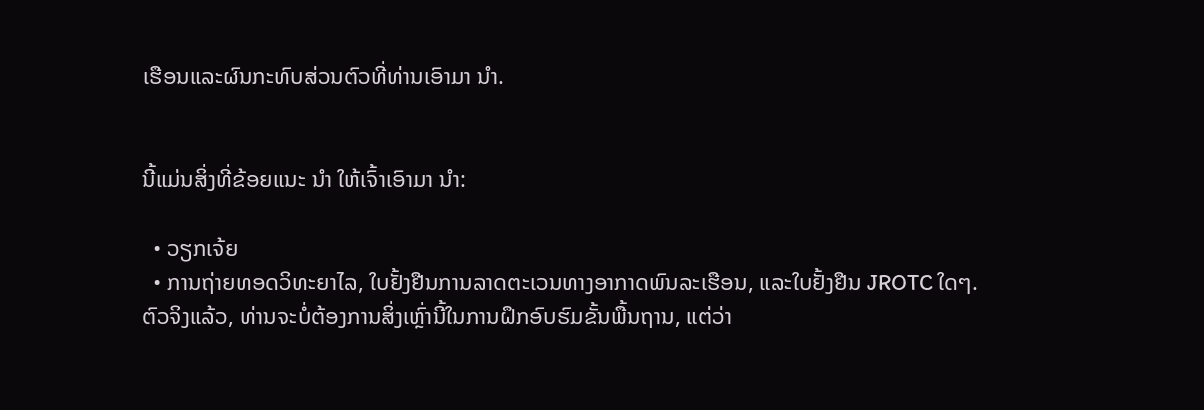ເຮືອນແລະຜົນກະທົບສ່ວນຕົວທີ່ທ່ານເອົາມາ ນຳ.


ນີ້ແມ່ນສິ່ງທີ່ຂ້ອຍແນະ ນຳ ໃຫ້ເຈົ້າເອົາມາ ນຳ:

  • ວຽກເຈ້ຍ
  • ການຖ່າຍທອດວິທະຍາໄລ, ໃບຢັ້ງຢືນການລາດຕະເວນທາງອາກາດພົນລະເຮືອນ, ແລະໃບຢັ້ງຢືນ JROTC ໃດໆ. ຕົວຈິງແລ້ວ, ທ່ານຈະບໍ່ຕ້ອງການສິ່ງເຫຼົ່ານີ້ໃນການຝຶກອົບຮົມຂັ້ນພື້ນຖານ, ແຕ່ວ່າ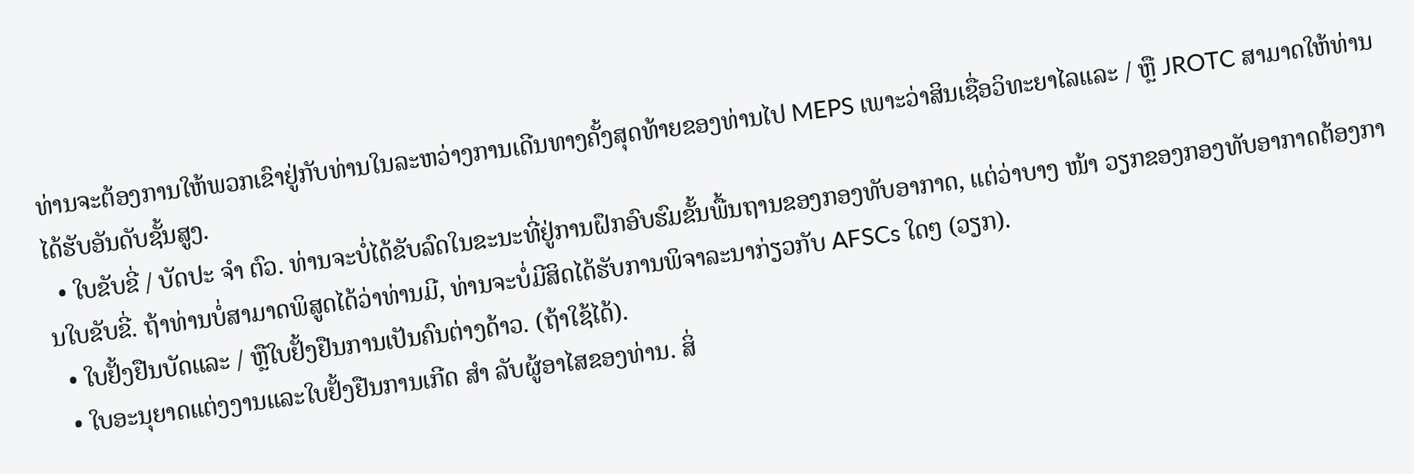ທ່ານຈະຕ້ອງການໃຫ້ພວກເຂົາຢູ່ກັບທ່ານໃນລະຫວ່າງການເດີນທາງຄັ້ງສຸດທ້າຍຂອງທ່ານໄປ MEPS ເພາະວ່າສິນເຊື່ອວິທະຍາໄລແລະ / ຫຼື JROTC ສາມາດໃຫ້ທ່ານໄດ້ຮັບອັນດັບຊັ້ນສູງ.
  • ໃບຂັບຂີ່ / ບັດປະ ຈຳ ຕົວ. ທ່ານຈະບໍ່ໄດ້ຂັບລົດໃນຂະນະທີ່ຢູ່ການຝຶກອົບຮົມຂັ້ນພື້ນຖານຂອງກອງທັບອາກາດ, ແຕ່ວ່າບາງ ໜ້າ ວຽກຂອງກອງທັບອາກາດຕ້ອງການໃບຂັບຂີ່. ຖ້າທ່ານບໍ່ສາມາດພິສູດໄດ້ວ່າທ່ານມີ, ທ່ານຈະບໍ່ມີສິດໄດ້ຮັບການພິຈາລະນາກ່ຽວກັບ AFSCs ໃດໆ (ວຽກ).
  • ໃບຢັ້ງຢືນບັດແລະ / ຫຼືໃບຢັ້ງຢືນການເປັນຄົນຕ່າງດ້າວ. (ຖ້າໃຊ້ໄດ້).
  • ໃບອະນຸຍາດແຕ່ງງານແລະໃບຢັ້ງຢືນການເກີດ ສຳ ລັບຜູ້ອາໄສຂອງທ່ານ. ສິ່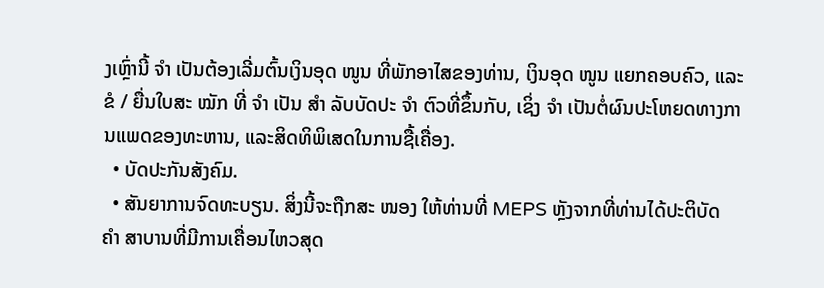ງເຫຼົ່ານີ້ ຈຳ ເປັນຕ້ອງເລີ່ມຕົ້ນເງິນອຸດ ໜູນ ທີ່ພັກອາໄສຂອງທ່ານ, ເງິນອຸດ ໜູນ ແຍກຄອບຄົວ, ແລະຂໍ / ຍື່ນໃບສະ ໝັກ ທີ່ ຈຳ ເປັນ ສຳ ລັບບັດປະ ຈຳ ຕົວທີ່ຂຶ້ນກັບ, ເຊິ່ງ ຈຳ ເປັນຕໍ່ຜົນປະໂຫຍດທາງການແພດຂອງທະຫານ, ແລະສິດທິພິເສດໃນການຊື້ເຄື່ອງ.
  • ບັດປະກັນສັງຄົມ.
  • ສັນຍາການຈົດທະບຽນ. ສິ່ງນີ້ຈະຖືກສະ ໜອງ ໃຫ້ທ່ານທີ່ MEPS ຫຼັງຈາກທີ່ທ່ານໄດ້ປະຕິບັດ ຄຳ ສາບານທີ່ມີການເຄື່ອນໄຫວສຸດ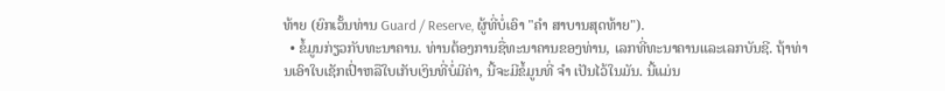ທ້າຍ (ຍົກເວັ້ນທ່ານ Guard / Reserve, ຜູ້ທີ່ບໍ່ເອົາ "ຄຳ ສາບານສຸດທ້າຍ").
  • ຂໍ້ມູນກ່ຽວກັບທະນາຄານ. ທ່ານຕ້ອງການຊື່ທະນາຄານຂອງທ່ານ, ເລກທີ່ທະນາຄານແລະເລກບັນຊີ. ຖ້າທ່ານເອົາໃບເຊັກເປົ່າຫລືໃບເກັບເງິນທີ່ບໍ່ມີຄ່າ, ນີ້ຈະມີຂໍ້ມູນທີ່ ຈຳ ເປັນໄວ້ໃນມັນ. ນີ້ແມ່ນ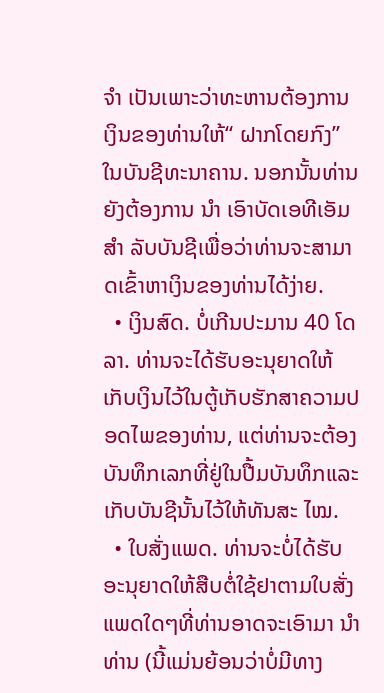ຈຳ ເປັນເພາະວ່າທະຫານຕ້ອງການເງິນຂອງທ່ານໃຫ້“ ຝາກໂດຍກົງ” ໃນບັນຊີທະນາຄານ. ນອກນັ້ນທ່ານຍັງຕ້ອງການ ນຳ ເອົາບັດເອທີເອັມ ສຳ ລັບບັນຊີເພື່ອວ່າທ່ານຈະສາມາດເຂົ້າຫາເງິນຂອງທ່ານໄດ້ງ່າຍ.
  • ເງິນສົດ. ບໍ່ເກີນປະມານ 40 ໂດລາ. ທ່ານຈະໄດ້ຮັບອະນຸຍາດໃຫ້ເກັບເງິນໄວ້ໃນຕູ້ເກັບຮັກສາຄວາມປອດໄພຂອງທ່ານ, ແຕ່ທ່ານຈະຕ້ອງບັນທຶກເລກທີ່ຢູ່ໃນປື້ມບັນທຶກແລະເກັບບັນຊີນັ້ນໄວ້ໃຫ້ທັນສະ ໄໝ.
  • ໃບສັ່ງແພດ. ທ່ານຈະບໍ່ໄດ້ຮັບອະນຸຍາດໃຫ້ສືບຕໍ່ໃຊ້ຢາຕາມໃບສັ່ງແພດໃດໆທີ່ທ່ານອາດຈະເອົາມາ ນຳ ທ່ານ (ນີ້ແມ່ນຍ້ອນວ່າບໍ່ມີທາງ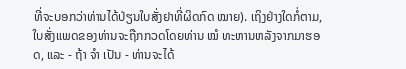ທີ່ຈະບອກວ່າທ່ານໄດ້ປ່ຽນໃບສັ່ງຢາທີ່ຜິດກົດ ໝາຍ). ເຖິງຢ່າງໃດກໍ່ຕາມ, ໃບສັ່ງແພດຂອງທ່ານຈະຖືກກວດໂດຍທ່ານ ໝໍ ທະຫານຫລັງຈາກມາຮອດ, ແລະ - ຖ້າ ຈຳ ເປັນ - ທ່ານຈະໄດ້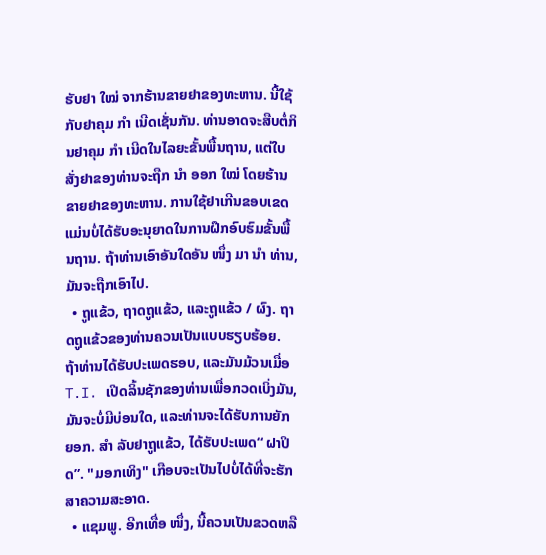ຮັບຢາ ໃໝ່ ຈາກຮ້ານຂາຍຢາຂອງທະຫານ. ນີ້ໃຊ້ກັບຢາຄຸມ ກຳ ເນີດເຊັ່ນກັນ. ທ່ານອາດຈະສືບຕໍ່ກິນຢາຄຸມ ກຳ ເນີດໃນໄລຍະຂັ້ນພື້ນຖານ, ແຕ່ໃບສັ່ງຢາຂອງທ່ານຈະຖືກ ນຳ ອອກ ໃໝ່ ໂດຍຮ້ານຂາຍຢາຂອງທະຫານ. ການໃຊ້ຢາເກີນຂອບເຂດແມ່ນບໍ່ໄດ້ຮັບອະນຸຍາດໃນການຝຶກອົບຮົມຂັ້ນພື້ນຖານ. ຖ້າທ່ານເອົາອັນໃດອັນ ໜຶ່ງ ມາ ນຳ ທ່ານ, ມັນຈະຖືກເອົາໄປ.
  • ຖູແຂ້ວ, ຖາດຖູແຂ້ວ, ແລະຖູແຂ້ວ / ຜົງ. ຖາດຖູແຂ້ວຂອງທ່ານຄວນເປັນແບບຮຽບຮ້ອຍ. ຖ້າທ່ານໄດ້ຮັບປະເພດຮອບ, ແລະມັນມ້ວນເມື່ອ T.I. ເປີດລິ້ນຊັກຂອງທ່ານເພື່ອກວດເບິ່ງມັນ, ມັນຈະບໍ່ມີບ່ອນໃດ, ແລະທ່ານຈະໄດ້ຮັບການຍັກຍອກ. ສຳ ລັບຢາຖູແຂ້ວ, ໄດ້ຮັບປະເພດ“ ຝາປິດ”. "ມອກເທິງ" ເກືອບຈະເປັນໄປບໍ່ໄດ້ທີ່ຈະຮັກສາຄວາມສະອາດ.
  • ແຊມພູ. ອີກເທື່ອ ໜຶ່ງ, ນີ້ຄວນເປັນຂວດຫລື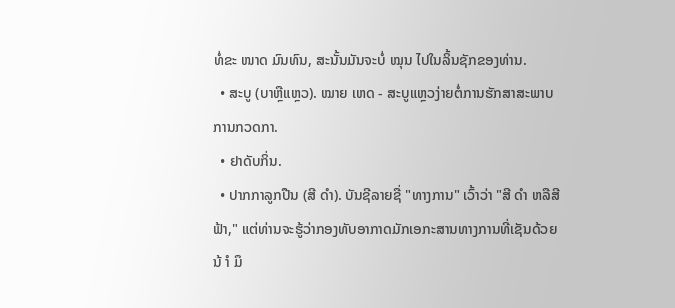ທໍ່ຂະ ໜາດ ມົນທົນ, ສະນັ້ນມັນຈະບໍ່ ໝຸນ ໄປໃນລິ້ນຊັກຂອງທ່ານ.
  • ສະບູ (ບາຫຼືແຫຼວ). ໝາຍ ເຫດ - ສະບູແຫຼວງ່າຍຕໍ່ການຮັກສາສະພາບການກວດກາ.
  • ຢາດັບກິ່ນ.
  • ປາກກາລູກປືນ (ສີ ດຳ). ບັນຊີລາຍຊື່ "ທາງການ" ເວົ້າວ່າ "ສີ ດຳ ຫລືສີຟ້າ," ແຕ່ທ່ານຈະຮູ້ວ່າກອງທັບອາກາດມັກເອກະສານທາງການທີ່ເຊັນດ້ວຍນ້ ຳ ມຶ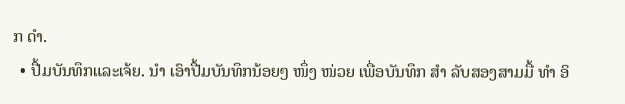ກ ດຳ.
  • ປື້ມບັນທຶກແລະເຈ້ຍ. ນຳ ເອົາປື້ມບັນທຶກນ້ອຍໆ ໜຶ່ງ ໜ່ວຍ ເພື່ອບັນທຶກ ສຳ ລັບສອງສາມມື້ ທຳ ອິ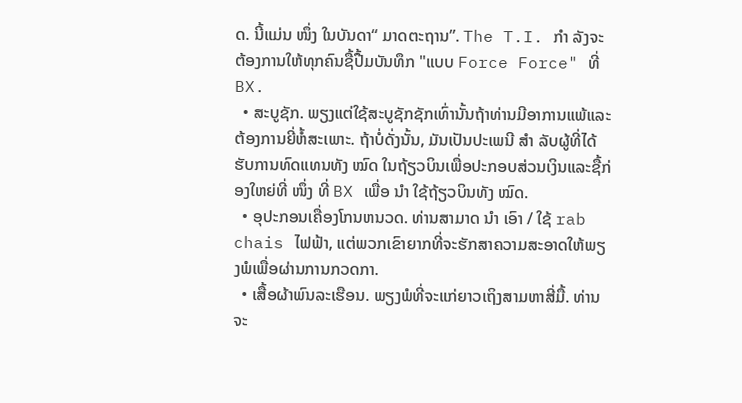ດ. ນີ້ແມ່ນ ໜຶ່ງ ໃນບັນດາ“ ມາດຕະຖານ”. The T.I. ກຳ ລັງຈະຕ້ອງການໃຫ້ທຸກຄົນຊື້ປື້ມບັນທຶກ "ແບບ Force Force" ທີ່ BX.
  • ສະບູຊັກ. ພຽງແຕ່ໃຊ້ສະບູຊັກຊັກເທົ່ານັ້ນຖ້າທ່ານມີອາການແພ້ແລະຕ້ອງການຍີ່ຫໍ້ສະເພາະ. ຖ້າບໍ່ດັ່ງນັ້ນ, ມັນເປັນປະເພນີ ສຳ ລັບຜູ້ທີ່ໄດ້ຮັບການທົດແທນທັງ ໝົດ ໃນຖ້ຽວບິນເພື່ອປະກອບສ່ວນເງິນແລະຊື້ກ່ອງໃຫຍ່ທີ່ ໜຶ່ງ ທີ່ BX ເພື່ອ ນຳ ໃຊ້ຖ້ຽວບິນທັງ ໝົດ.
  • ອຸປະກອນເຄື່ອງໂກນຫນວດ. ທ່ານສາມາດ ນຳ ເອົາ / ໃຊ້ rab chais ໄຟຟ້າ, ແຕ່ພວກເຂົາຍາກທີ່ຈະຮັກສາຄວາມສະອາດໃຫ້ພຽງພໍເພື່ອຜ່ານການກວດກາ.
  • ເສື້ອຜ້າພົນລະເຮືອນ. ພຽງພໍທີ່ຈະແກ່ຍາວເຖິງສາມຫາສີ່ມື້. ທ່ານຈະ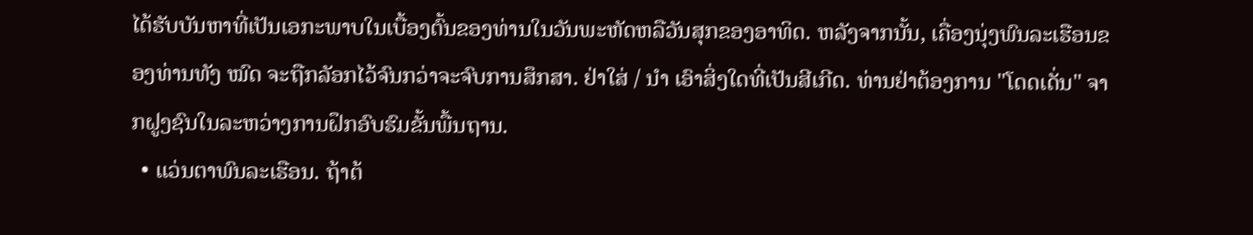ໄດ້ຮັບບັນຫາທີ່ເປັນເອກະພາບໃນເບື້ອງຕົ້ນຂອງທ່ານໃນວັນພະຫັດຫລືວັນສຸກຂອງອາທິດ. ຫລັງຈາກນັ້ນ, ເຄື່ອງນຸ່ງພົນລະເຮືອນຂອງທ່ານທັງ ໝົດ ຈະຖືກລັອກໄວ້ຈົນກວ່າຈະຈົບການສຶກສາ. ຢ່າໃສ່ / ນຳ ເອົາສິ່ງໃດທີ່ເປັນສີເກີດ. ທ່ານຢ່າຕ້ອງການ "ໂດດເດັ່ນ" ຈາກຝູງຊົນໃນລະຫວ່າງການຝຶກອົບຮົມຂັ້ນພື້ນຖານ.
  • ແວ່ນຕາພົນລະເຮືອນ. ຖ້າຕ້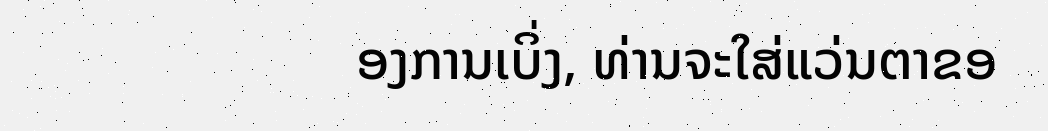ອງການເບິ່ງ, ທ່ານຈະໃສ່ແວ່ນຕາຂອ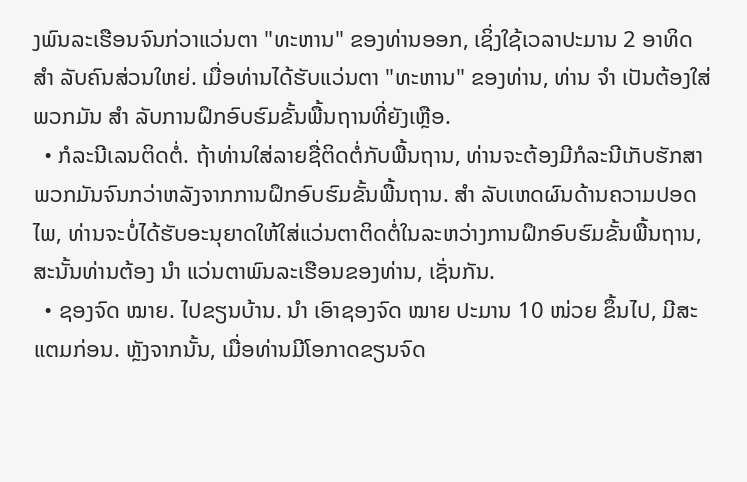ງພົນລະເຮືອນຈົນກ່ວາແວ່ນຕາ "ທະຫານ" ຂອງທ່ານອອກ, ເຊິ່ງໃຊ້ເວລາປະມານ 2 ອາທິດ ສຳ ລັບຄົນສ່ວນໃຫຍ່. ເມື່ອທ່ານໄດ້ຮັບແວ່ນຕາ "ທະຫານ" ຂອງທ່ານ, ທ່ານ ຈຳ ເປັນຕ້ອງໃສ່ພວກມັນ ສຳ ລັບການຝຶກອົບຮົມຂັ້ນພື້ນຖານທີ່ຍັງເຫຼືອ.
  • ກໍລະນີເລນຕິດຕໍ່. ຖ້າທ່ານໃສ່ລາຍຊື່ຕິດຕໍ່ກັບພື້ນຖານ, ທ່ານຈະຕ້ອງມີກໍລະນີເກັບຮັກສາພວກມັນຈົນກວ່າຫລັງຈາກການຝຶກອົບຮົມຂັ້ນພື້ນຖານ. ສຳ ລັບເຫດຜົນດ້ານຄວາມປອດໄພ, ທ່ານຈະບໍ່ໄດ້ຮັບອະນຸຍາດໃຫ້ໃສ່ແວ່ນຕາຕິດຕໍ່ໃນລະຫວ່າງການຝຶກອົບຮົມຂັ້ນພື້ນຖານ, ສະນັ້ນທ່ານຕ້ອງ ນຳ ແວ່ນຕາພົນລະເຮືອນຂອງທ່ານ, ເຊັ່ນກັນ.
  • ຊອງຈົດ ໝາຍ. ໄປຂຽນບ້ານ. ນຳ ເອົາຊອງຈົດ ໝາຍ ປະມານ 10 ໜ່ວຍ ຂຶ້ນໄປ, ມີສະແຕມກ່ອນ. ຫຼັງຈາກນັ້ນ, ເມື່ອທ່ານມີໂອກາດຂຽນຈົດ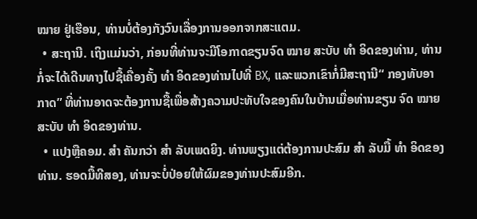ໝາຍ ຢູ່ເຮືອນ, ທ່ານບໍ່ຕ້ອງກັງວົນເລື່ອງການອອກຈາກສະແຕມ.
  • ສະຖານີ. ເຖິງແມ່ນວ່າ, ກ່ອນທີ່ທ່ານຈະມີໂອກາດຂຽນຈົດ ໝາຍ ສະບັບ ທຳ ອິດຂອງທ່ານ, ທ່ານກໍ່ຈະໄດ້ເດີນທາງໄປຊື້ເຄື່ອງຄັ້ງ ທຳ ອິດຂອງທ່ານໄປທີ່ BX, ແລະພວກເຂົາກໍ່ມີສະຖານີ“ ກອງທັບອາກາດ” ທີ່ທ່ານອາດຈະຕ້ອງການຊື້ເພື່ອສ້າງຄວາມປະທັບໃຈຂອງຄົນໃນບ້ານເມື່ອທ່ານຂຽນ ຈົດ ໝາຍ ສະບັບ ທຳ ອິດຂອງທ່ານ.
  • ແປງຫຼືຄອມ. ສຳ ຄັນກວ່າ ສຳ ລັບເພດຍິງ. ທ່ານພຽງແຕ່ຕ້ອງການປະສົມ ສຳ ລັບມື້ ທຳ ອິດຂອງທ່ານ. ຮອດມື້ທີສອງ, ທ່ານຈະບໍ່ປ່ອຍໃຫ້ຜົມຂອງທ່ານປະສົມອີກ.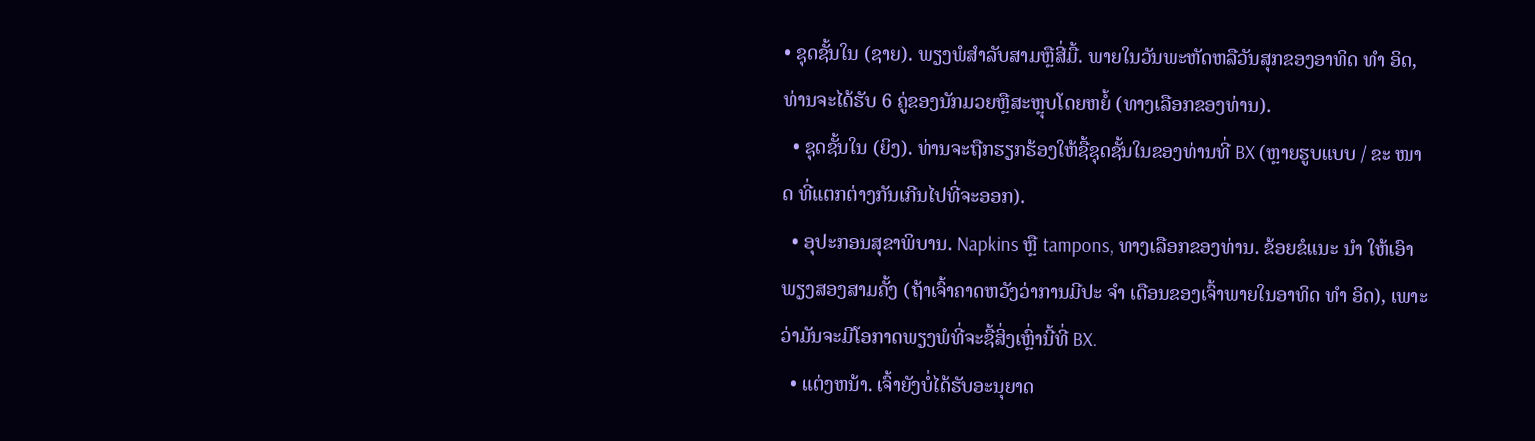• ຊຸດຊັ້ນໃນ (ຊາຍ). ພຽງພໍສໍາລັບສາມຫຼືສີ່ມື້. ພາຍໃນວັນພະຫັດຫລືວັນສຸກຂອງອາທິດ ທຳ ອິດ, ທ່ານຈະໄດ້ຮັບ 6 ຄູ່ຂອງນັກມວຍຫຼືສະຫຼຸບໂດຍຫຍໍ້ (ທາງເລືອກຂອງທ່ານ).
  • ຊຸດຊັ້ນໃນ (ຍິງ). ທ່ານຈະຖືກຮຽກຮ້ອງໃຫ້ຊື້ຊຸດຊັ້ນໃນຂອງທ່ານທີ່ BX (ຫຼາຍຮູບແບບ / ຂະ ໜາດ ທີ່ແຕກຕ່າງກັນເກີນໄປທີ່ຈະອອກ).
  • ອຸປະກອນສຸຂາພິບານ. Napkins ຫຼື tampons, ທາງເລືອກຂອງທ່ານ. ຂ້ອຍຂໍແນະ ນຳ ໃຫ້ເອົາພຽງສອງສາມຄັ້ງ (ຖ້າເຈົ້າຄາດຫວັງວ່າການມີປະ ຈຳ ເດືອນຂອງເຈົ້າພາຍໃນອາທິດ ທຳ ອິດ), ເພາະວ່າມັນຈະມີໂອກາດພຽງພໍທີ່ຈະຊື້ສິ່ງເຫຼົ່ານີ້ທີ່ BX.
  • ແຕ່ງຫນ້າ. ເຈົ້າຍັງບໍ່ໄດ້ຮັບອະນຸຍາດ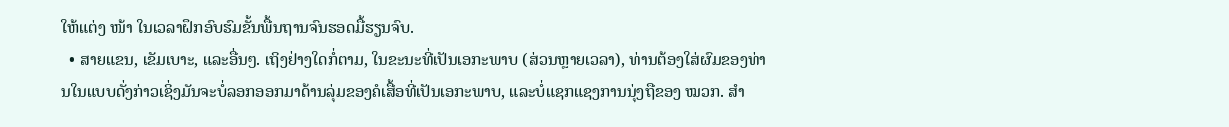ໃຫ້ແຕ່ງ ໜ້າ ໃນເວລາຝຶກອົບຮົມຂັ້ນພື້ນຖານຈົນຮອດມື້ຮຽນຈົບ.
  • ສາຍແຂນ, ເຂັມເບາະ, ແລະອື່ນໆ. ເຖິງຢ່າງໃດກໍ່ຕາມ, ໃນຂະນະທີ່ເປັນເອກະພາບ (ສ່ວນຫຼາຍເວລາ), ທ່ານຕ້ອງໃສ່ຜົມຂອງທ່ານໃນແບບດັ່ງກ່າວເຊິ່ງມັນຈະບໍ່ລອກອອກມາດ້ານລຸ່ມຂອງຄໍເສື້ອທີ່ເປັນເອກະພາບ, ແລະບໍ່ແຊກແຊງການນຸ່ງຖືຂອງ ໝວກ. ສຳ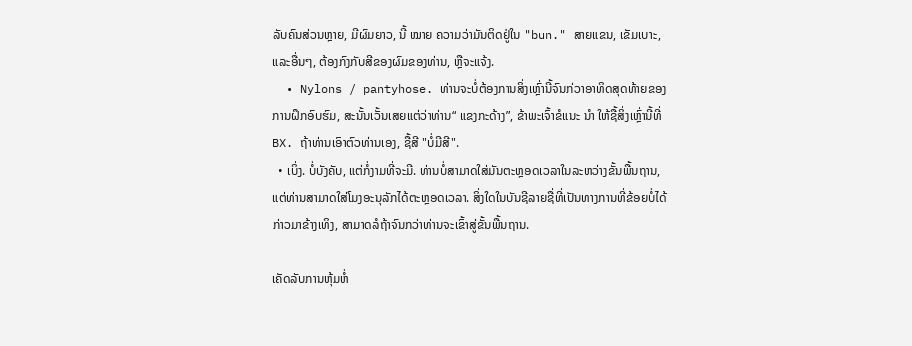ລັບຄົນສ່ວນຫຼາຍ, ມີຜົມຍາວ, ນີ້ ໝາຍ ຄວາມວ່າມັນຕິດຢູ່ໃນ "bun." ສາຍແຂນ, ເຂັມເບາະ, ແລະອື່ນໆ, ຕ້ອງກົງກັບສີຂອງຜົມຂອງທ່ານ, ຫຼືຈະແຈ້ງ.
  • Nylons / pantyhose. ທ່ານຈະບໍ່ຕ້ອງການສິ່ງເຫຼົ່ານີ້ຈົນກ່ວາອາທິດສຸດທ້າຍຂອງການຝຶກອົບຮົມ, ສະນັ້ນເວັ້ນເສຍແຕ່ວ່າທ່ານ“ ແຂງກະດ້າງ”, ຂ້າພະເຈົ້າຂໍແນະ ນຳ ໃຫ້ຊື້ສິ່ງເຫຼົ່ານີ້ທີ່ BX. ຖ້າທ່ານເອົາຕົວທ່ານເອງ, ຊື້ສີ "ບໍ່ມີສີ".
  • ເບິ່ງ. ບໍ່ບັງຄັບ, ແຕ່ກໍ່ງາມທີ່ຈະມີ. ທ່ານບໍ່ສາມາດໃສ່ມັນຕະຫຼອດເວລາໃນລະຫວ່າງຂັ້ນພື້ນຖານ, ແຕ່ທ່ານສາມາດໃສ່ໂມງອະນຸລັກໄດ້ຕະຫຼອດເວລາ. ສິ່ງໃດໃນບັນຊີລາຍຊື່ທີ່ເປັນທາງການທີ່ຂ້ອຍບໍ່ໄດ້ກ່າວມາຂ້າງເທິງ, ສາມາດລໍຖ້າຈົນກວ່າທ່ານຈະເຂົ້າສູ່ຂັ້ນພື້ນຖານ.

ເຄັດລັບການຫຸ້ມຫໍ່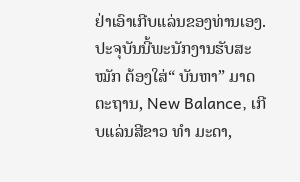ຢ່າເອົາເກີບແລ່ນຂອງທ່ານເອງ. ປະຈຸບັນນີ້ພະນັກງານຮັບສະ ໝັກ ຕ້ອງໃສ່“ ບັນຫາ” ມາດຕະຖານ, New Balance, ເກີບແລ່ນສີຂາວ ທຳ ມະດາ,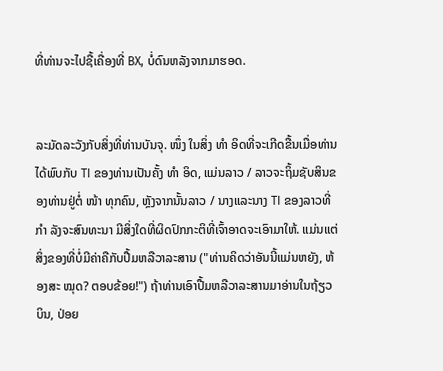ທີ່ທ່ານຈະໄປຊື້ເຄື່ອງທີ່ BX, ບໍ່ດົນຫລັງຈາກມາຮອດ.


ລະມັດລະວັງກັບສິ່ງທີ່ທ່ານບັນຈຸ. ໜຶ່ງ ໃນສິ່ງ ທຳ ອິດທີ່ຈະເກີດຂື້ນເມື່ອທ່ານໄດ້ພົບກັບ TI ຂອງທ່ານເປັນຄັ້ງ ທຳ ອິດ, ແມ່ນລາວ / ລາວຈະຖິ້ມຊັບສິນຂອງທ່ານຢູ່ຕໍ່ ໜ້າ ທຸກຄົນ, ຫຼັງຈາກນັ້ນລາວ / ນາງແລະນາງ TI ຂອງລາວທີ່ ກຳ ລັງຈະສົນທະນາ ມີສິ່ງໃດທີ່ຜິດປົກກະຕິທີ່ເຈົ້າອາດຈະເອົາມາໃຫ້. ແມ່ນແຕ່ສິ່ງຂອງທີ່ບໍ່ມີຄ່າຄືກັບປື້ມຫລືວາລະສານ ("ທ່ານຄິດວ່າອັນນີ້ແມ່ນຫຍັງ, ຫ້ອງສະ ໝຸດ? ຕອບຂ້ອຍ!") ຖ້າທ່ານເອົາປື້ມຫລືວາລະສານມາອ່ານໃນຖ້ຽວບິນ, ປ່ອຍ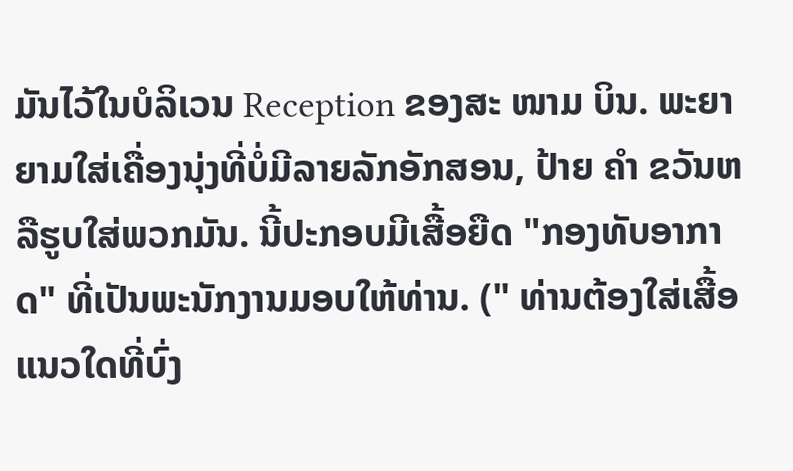ມັນໄວ້ໃນບໍລິເວນ Reception ຂອງສະ ໜາມ ບິນ. ພະຍາຍາມໃສ່ເຄື່ອງນຸ່ງທີ່ບໍ່ມີລາຍລັກອັກສອນ, ປ້າຍ ຄຳ ຂວັນຫລືຮູບໃສ່ພວກມັນ. ນີ້ປະກອບມີເສື້ອຍືດ "ກອງທັບອາກາດ" ທີ່ເປັນພະນັກງານມອບໃຫ້ທ່ານ. (" ທ່ານຕ້ອງໃສ່ເສື້ອແນວໃດທີ່ບົ່ງ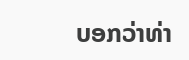ບອກວ່າທ່າ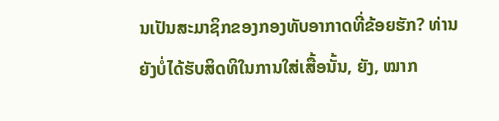ນເປັນສະມາຊິກຂອງກອງທັບອາກາດທີ່ຂ້ອຍຮັກ? ທ່ານຍັງບໍ່ໄດ້ຮັບສິດທິໃນການໃສ່ເສື້ອນັ້ນ, ຍັງ, ໝາກ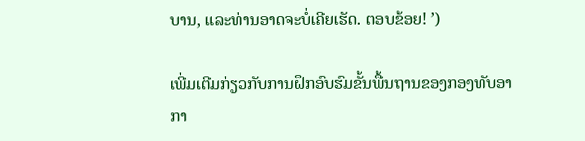ບານ, ແລະທ່ານອາດຈະບໍ່ເຄີຍເຮັດ. ຕອບຂ້ອຍ! ’)

ເພີ່ມເຕີມກ່ຽວກັບການຝຶກອົບຮົມຂັ້ນພື້ນຖານຂອງກອງທັບອາກາ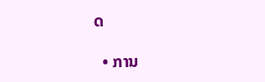ດ

  • ການ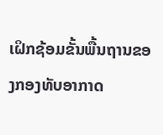ເຝິກຊ້ອມຂັ້ນພື້ນຖານຂອງກອງທັບອາກາດ